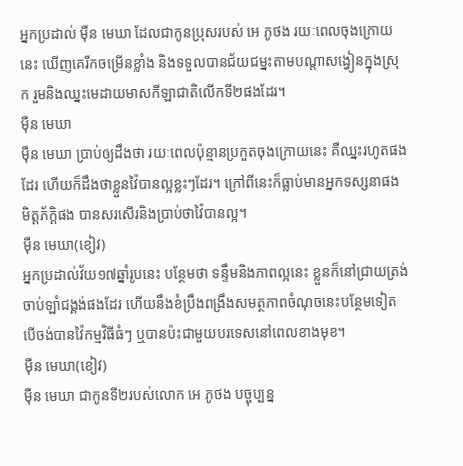អ្នកប្រដាល់ ម៉ឺន មេឃា ដែលជាកូនប្រុសរបស់ អេ ភូថង រយៈពេលចុងក្រោយនេះ ឃើញគេរីកចម្រើនខ្លាំង និងទទួលបានជ័យជម្នះតាមបណ្ដាសង្វៀនក្នុងស្រុក រួមនិងឈ្នះមេដាយមាសកីឡាជាតិលើកទី២ផងដែរ។
ម៉ឺន មេឃា
ម៉ឺន មេឃា ប្រាប់ឲ្យដឹងថា រយៈពេលប៉ុន្មានប្រកួតចុងក្រោយនេះ គឺឈ្នះរហូតផងដែរ ហើយក៏ដឹងថាខ្លួនវ៉ៃបានល្អខ្លះៗដែរ។ ក្រៅពីនេះក៏ធ្លាប់មានអ្នកទស្សនាផង មិត្តភ័ក្ដិផង បានសរសើរនិងប្រាប់ថាវ៉ៃបានល្អ។
ម៉ឺន មេឃា(ខៀវ)
អ្នកប្រដាល់វ័យ១៧ឆ្នាំរូបនេះ បន្ថែមថា ទន្ទឹមនិងភាពល្អនេះ ខ្លួនក៏នៅជ្រាយត្រង់ចាប់ឡាំជង្គង់ផងដែរ ហើយនឹងខំប្រឹងពង្រឹងសមត្ថភាពចំណុចនេះបន្ថែមទៀត បើចង់បានវ៉ៃកម្មវិធីធំៗ ឬបានប៉ះជាមួយបរទេសនៅពេលខាងមុខ។
ម៉ឺន មេឃា(ខៀវ)
ម៉ឺន មេឃា ជាកូនទី២របស់លោក អេ ភូថង បច្ចុប្បន្ន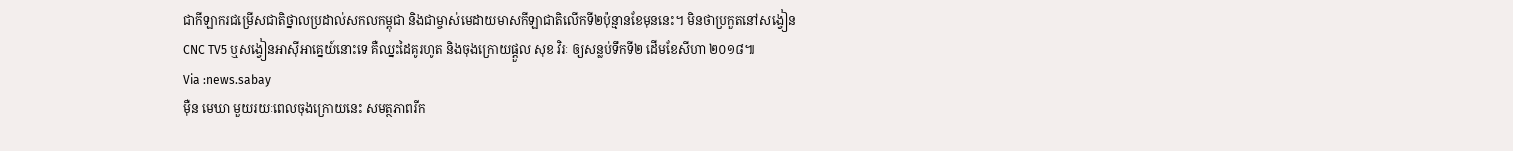ជាកីឡាករជម្រើសជាតិថ្នាលប្រដាល់សកលកម្ពុជា និងជាម្ចាស់មេដាយមាសកីឡាជាតិលើកទី២ប៉ុន្មានខែមុននេះ។ មិនថាប្រកួតនៅសង្វៀន CNC TV5 ឬសង្វៀនអាស៊ីអាគ្នេយ៍នោះទេ គឺឈ្នះដៃគូរហូត និងចុងក្រោយផ្ដួល សុខ វិរៈ ឲ្យសន្លប់ទឹកទី២ ដើមខែសីហា ២០១៨៕
Via :news.sabay
ម៉ឺន មេឃា មួយរយៈពេលចុងក្រោយនេះ សមត្ថភាពរីក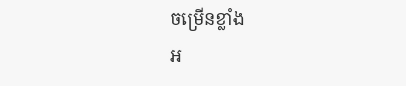ចម្រើនខ្លាំង
អ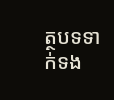ត្ថបទទាក់ទង